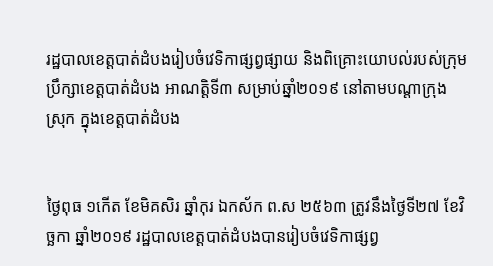រដ្ឋបាលខេត្តបាត់ដំបងរៀបចំវេទិកាផ្សព្វផ្សាយ និងពិគ្រោះយោបល់របស់ក្រុមប្រឹក្សាខេត្តបាត់ដំបង អាណត្តិទី៣ សម្រាប់ឆ្នាំ២០១៩ នៅតាមបណ្តាក្រុង ស្រុក ក្នុងខេត្តបាត់ដំបង


ថ្ងៃពុធ ១កើត ខែមិគសិរ ឆ្នាំកុរ ឯកស័ក ព.ស ២៥៦៣ ត្រូវនឹងថ្ងៃទី២៧ ខែវិច្ឆកា ឆ្នាំ២០១៩ រដ្ឋបាលខេត្តបាត់ដំបងបានរៀបចំវេទិកាផ្សព្វ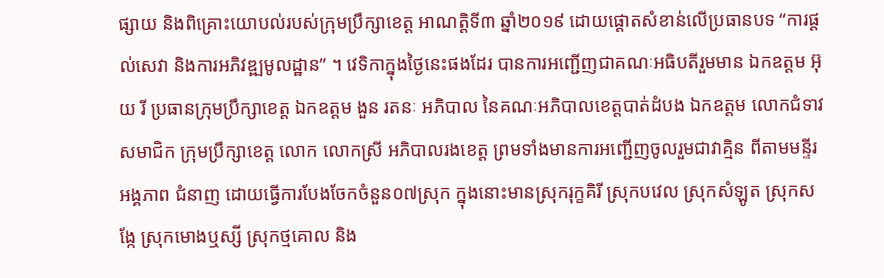ផ្សាយ និងពិគ្រោះយោបល់របស់ក្រុមប្រឹក្សាខេត្ត អាណត្តិទី៣ ឆ្នាំ២០១៩ ដោយផ្តោតសំខាន់លើប្រធានបទ “ការផ្តល់សេវា និងការអភិវឌ្ឍមូលដ្ឋាន” ។ វេទិកាក្នុងថ្ងៃនេះផងដែរ បានការអញ្ជើញជាគណៈអធិបតីរួមមាន ឯកឧត្តម អ៊ុយ រី ប្រធានក្រុមប្រឹក្សាខេត្ត ឯកឧត្តម ងួន រតនៈ អភិបាល នៃគណៈអភិបាលខេត្តបាត់ដំបង ឯកឧត្តម លោកជំទាវសមាជិក ក្រុមប្រឹក្សាខេត្ត លោក លោកស្រី អភិបាលរងខេត្ត ព្រមទាំងមានការអញ្ជើញចូលរួមជាវាគ្មិន ពីតាមមន្ទីរ អង្គភាព ជំនាញ ដោយធ្វើការបែងចែកចំនួន០៧ស្រុក ក្នុងនោះមានស្រុករុក្ខគិរី ស្រុកបវេល ស្រុកសំឡូត ស្រុកសង្កែ ស្រុកមោងឬស្សី ស្រុកថ្មគោល និង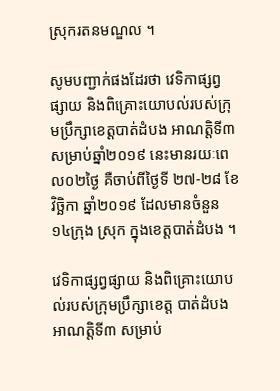ស្រុករតនមណ្ឌល ។

សូមបញ្ជាក់ផងដែរថា វេទិកាផ្សព្វផ្សាយ និងពិគ្រោះយោបល់របស់ក្រុមប្រឹក្សាខេត្តបាត់ដំបង អាណត្តិទី៣ សម្រាប់ឆ្នាំ២០១៩ នេះមានរយៈពេល០២ថ្ងៃ គឺចាប់ពីថ្ងៃទី ២៧-២៨ ខែវិច្ឆិកា ឆ្នាំ២០១៩ ដែលមានចំនួន ១៤ក្រុង ស្រុក ក្នុងខេត្តបាត់ដំបង ។

វេទិកាផ្សព្វផ្សាយ និងពិគ្រោះយោបល់របស់ក្រុមប្រឹក្សាខេត្ត បាត់ដំបង អាណត្តិទី៣ សម្រាប់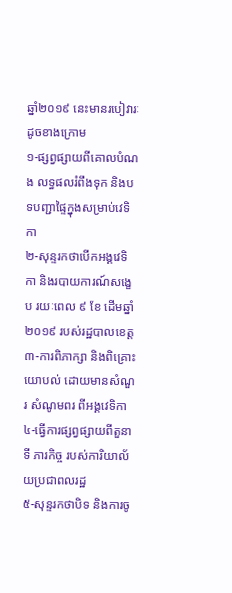ឆ្នាំ២០១៩ នេះមានរបៀវារៈដូចខាងក្រោម
១-ផ្សព្វផ្សាយពីគោលបំណង លទ្ធផលរំពឹងទុក និងបទបញ្ជាផ្ទៃក្នុងសម្រាប់វេទិកា
២-សុន្ទរកថាបើកអង្គវេទិកា និងរបាយការណ៍សង្ខេប រយៈពេល ៩ ខែ ដើមឆ្នាំ២០១៩ របស់រដ្ឋបាលខេត្ត
៣-ការពិភាក្សា និងពិគ្រោះយោបល់ ដោយមានសំណួរ សំណូមពរ ពីអង្គវេទិកា
៤-ធ្វើការផ្សព្វផ្សាយពីតួនាទី ភារកិច្ច របស់ការិយាល័យប្រជាពលរដ្ឋ
៥-សុន្ទរកថាបិទ និងការចូ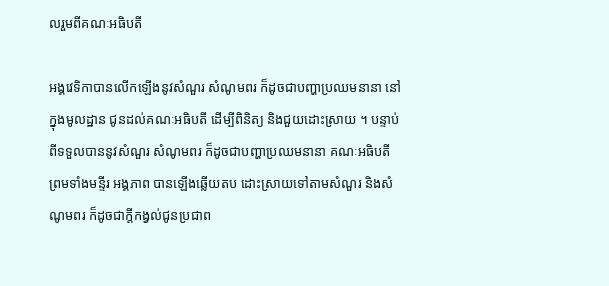លរួមពីគណៈអធិបតី

អង្គវេទិកាបានលើកឡើងនូវសំណួរ សំណូមពរ ក៏ដូចជាបញ្ហាប្រឈមនានា នៅក្នុងមូលដ្ឋាន ជូនដល់គណៈអធិបតី ដើម្បីពិនិត្យ និងជួយដោះស្រាយ ។ បន្ទាប់ពីទទួលបាននូវសំណួរ សំណូមពរ ក៏ដូចជាបញ្ហាប្រឈមនានា គណៈអធិបតី ព្រមទាំងមន្ទីរ អង្គភាព បានឡើងឆ្លើយតប ដោះស្រាយទៅតាមសំណួរ និងសំណូមពរ ក៏ដូចជាក្តីកង្វល់ជូនប្រជាព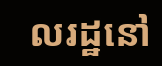លរដ្ឋនៅ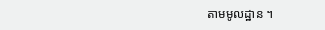តាមមូលដ្ឋាន ។